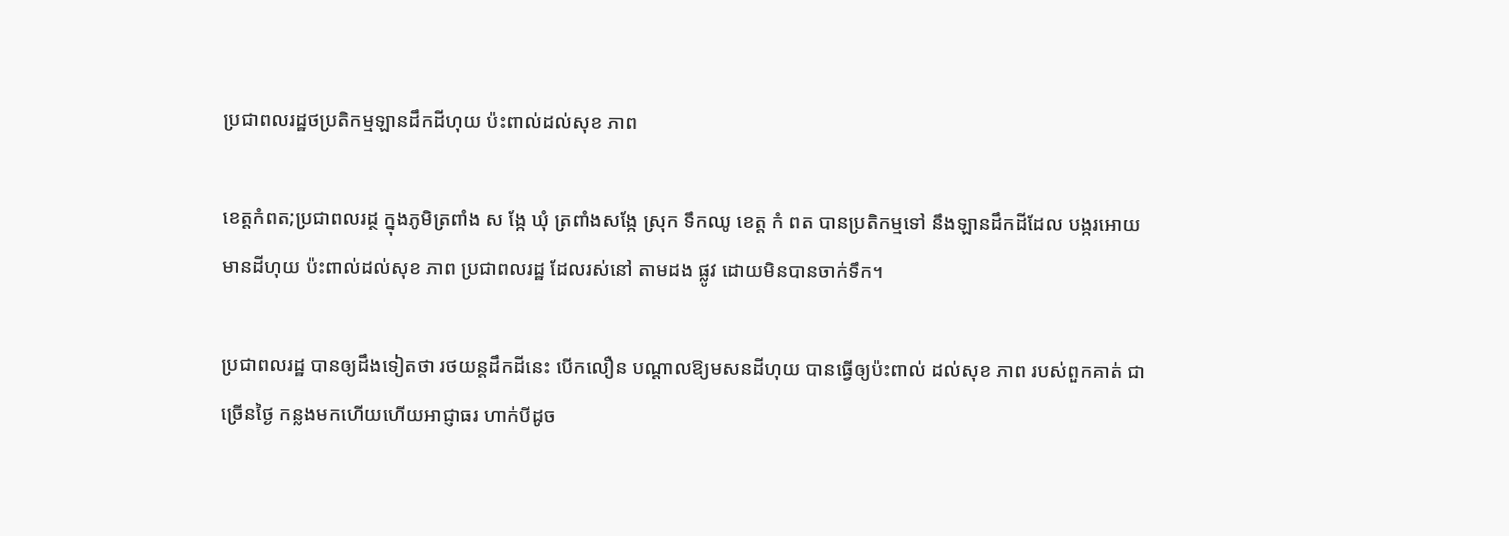ប្រជាពលរដ្ឋថប្រតិកម្មឡានដឹកដីហុយ ប៉ះពាល់ដល់សុខ ភាព

ខេត្តកំពត;ប្រជាពលរដ្ថ ក្នុងភូមិត្រពាំង ស ង្កែ ឃុំ ត្រពាំងសង្កែ ស្រុក ទឹកឈូ ខេត្ត កំ ពត បានប្រតិកម្មទៅ នឹងឡានដឹកដីដែល បង្ករអោយ មានដីហុយ ប៉ះពាល់ដល់សុខ ភាព ប្រជាពលរដ្ឋ ដែលរស់នៅ តាមដង ផ្លូវ ដោយមិនបានចាក់ទឹក។

ប្រជាពលរដ្ឋ បានឲ្យដឹងទៀតថា រថយន្តដឹកដីនេះ បើកលឿន បណ្ដាលឱ្យមសនដីហុយ បានធ្វើឲ្យប៉ះពាល់ ដល់សុខ ភាព របស់ពួកគាត់ ជាច្រើនថ្ងៃ កន្លងមកហើយហើយអាជ្ញាធរ ហាក់បីដូច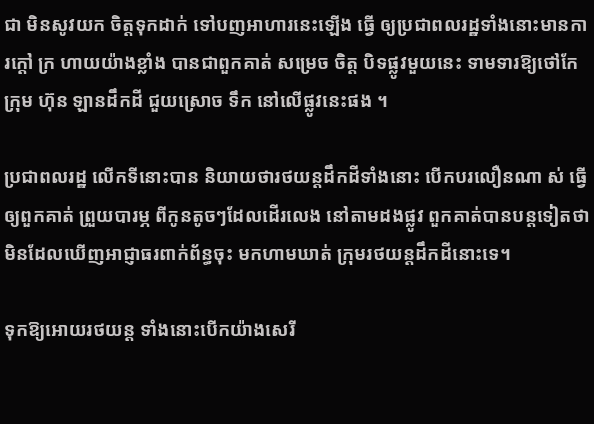ជា មិនសូវយក ចិត្តទុកដាក់ ទៅបញអាហារនេះឡើង ធ្វើ ឲ្យប្រជាពលរដ្ឋទាំងនោះមានការក្តៅ ក្រ ហាយយ៉ាងខ្លាំង បានជាពួកគាត់ សម្រេច ចិត្ត បិទផ្លូវមួយនេះ ទាមទារឱ្យថៅកែក្រុម ហ៊ុន ឡានដឹកដី ជួយស្រោច ទឹក នៅលើផ្លូវនេះផង ។

ប្រជាពលរដ្ឋ លើកទីនោះបាន និយាយថារថយន្តដឹកដីទាំងនោះ បើកបរលឿនណា ស់ ធ្វើឲ្យពួកគាត់ ព្រួយបារម្ភ ពីកូនតូចៗដែលដើរលេង នៅតាមដងផ្លូវ ពួកគាត់បានបន្តទៀតថា មិនដែលឃើញអាជ្ញាធរពាក់ព័ន្ធចុះ មកហាមឃាត់ ក្រុមរថយន្តដឹកដីនោះទេ។

ទុកឱ្យអោយរថយន្ត ទាំងនោះបើកយ៉ាងសេរី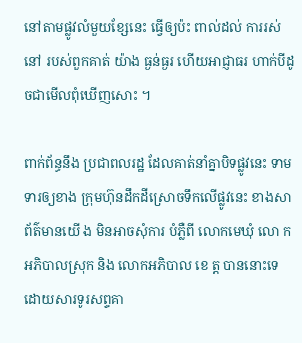នៅតាមផ្លូវលំមួយខ្សែនេះ ធ្វើឲ្យប៉ះ ពាល់ដល់ ការរស់នៅ របស់ពួកគាត់ យ៉ាង ធ្ងន់ធ្ងរ ហើយអាជ្ញាធរ ហាក់បីដូចជាមើលពុំឃើញសោះ ។

ពាក់ព័ន្ធនឹង ប្រជាពលរដ្ឋ ដែលគាត់នាំគ្នាបិទផ្លូវនេះ ទាមទារឲ្យខាង ក្រុមហ៊ុនដឹកដីស្រោចទឹកលើផ្លូវនេះ ខាងសាព័ត៌មានយើ ង មិនអាចសុំការ បំភ្លឺពី លោកមេឃុំ លោ ក អភិបាលស្រុក និង លោកអភិបាល ខេ ត្ត បាននោះទេ ដោយសារទូរសព្ទគា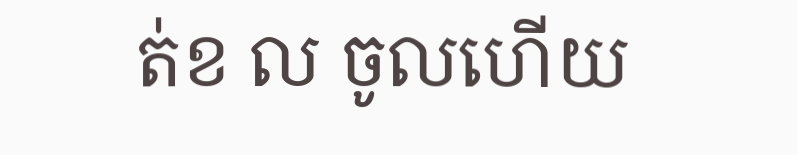ត់ខ ល ចូលហើយ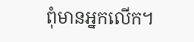ពុំមានអ្នកលើក។